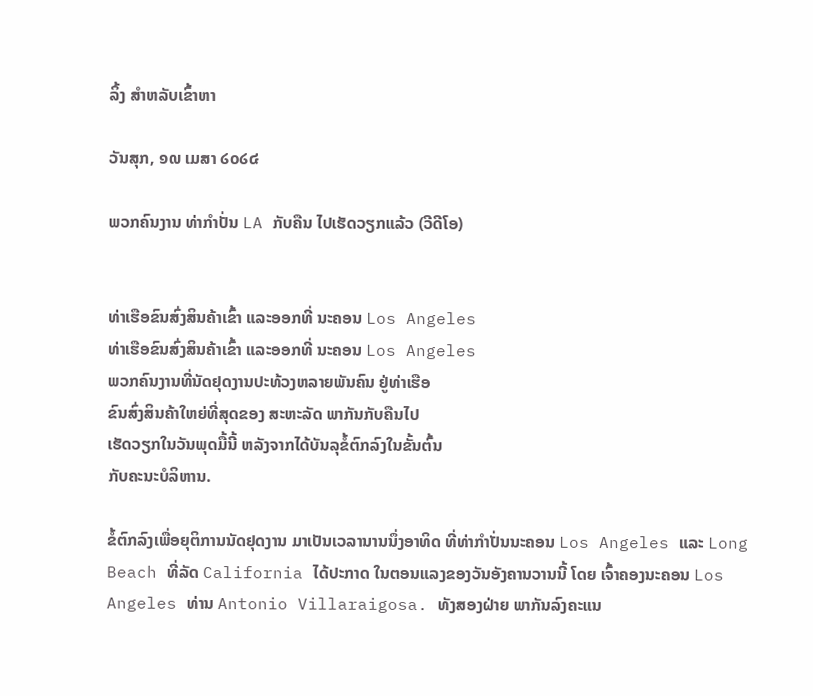ລິ້ງ ສຳຫລັບເຂົ້າຫາ

ວັນສຸກ, ໑໙ ເມສາ ໒໐໒໔

ພວກຄົນງານ ທ່າກຳປັ່ນ LA ກັບຄືນ ໄປເຮັດວຽກແລ້ວ (ວີດີໂອ)


ທ່າເຮືອຂົນສົ່ງສິນຄ້າເຂົ້າ ແລະອອກທີ່ ນະຄອນ Los Angeles
ທ່າເຮືອຂົນສົ່ງສິນຄ້າເຂົ້າ ແລະອອກທີ່ ນະຄອນ Los Angeles
ພວກຄົນງານທີ່ນັດຢຸດງານປະທ້ວງຫລາຍພັນຄົນ ຢູ່ທ່າເຮືອ
ຂົນສົ່ງສິນຄ້າໃຫຍ່ທີ່ສຸດຂອງ ສະຫະລັດ ພາກັນກັບຄືນໄປ
ເຮັດວຽກໃນວັນພຸດມື້ນີ້ ຫລັງຈາກໄດ້ບັນລຸຂໍ້ຕົກລົງໃນຂັ້ນຕົ້ນ
ກັບຄະນະບໍລິຫານ.

ຂໍ້ຕົກລົງເພື່ອຍຸຕິການນັດຢຸດງານ ມາເປັນເວລານານນຶ່ງອາທິດ ທີ່ທ່າກຳປັ່ນນະຄອນ Los Angeles ແລະ Long Beach ທີ່ລັດ California ໄດ້ປະກາດ ໃນຕອນແລງຂອງວັນອັງຄານວານນີ້ ໂດຍ ເຈົ້າຄອງນະຄອນ Los Angeles ທ່ານ Antonio Villaraigosa. ທັງສອງຝ່າຍ ພາກັນລົງຄະແນ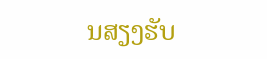ນສຽງຮັບ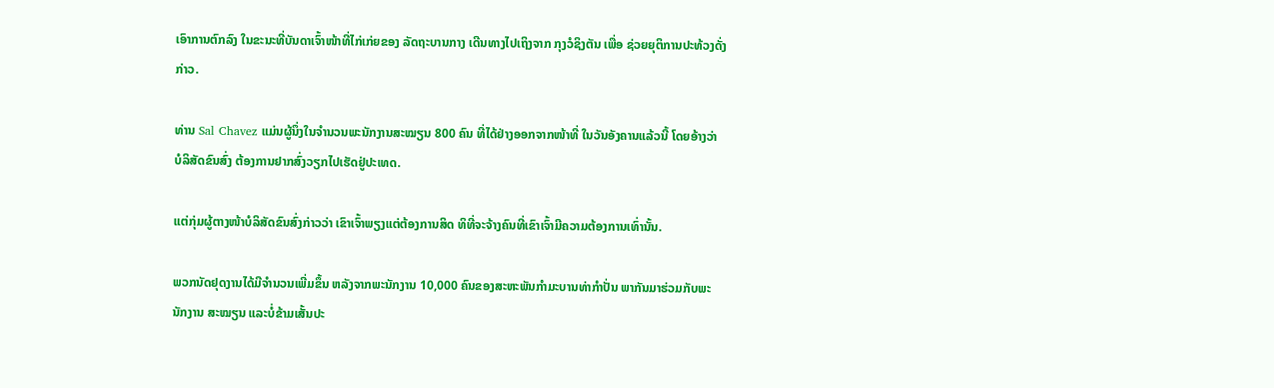ເອົາການຕົກລົງ ໃນຂະນະທີ່ບັນດາເຈົ້າໜ້າທີ່ໄກ່ເກ່ຍຂອງ ລັດຖະບານກາງ ເດີນທາງໄປເຖິງຈາກ ກຸງວໍຊິງຕັນ ເພື່ອ ຊ່ວຍຍຸຕິການປະທ້ວງດັ່ງກ່າວ.

ທ່ານ Sal Chavez ແມ່ນຜູ້ນຶ່ງໃນຈໍານວນພະນັກງານສະໝຽນ 800 ຄົນ ທີ່ໄດ້ຢ່າງອອກຈາກໜ້າທີ່ ໃນວັນອັງຄານແລ້ວນີ້ ໂດຍອ້າງວ່າ ບໍລິສັດຂົນສົ່ງ ຕ້ອງການຢາກສົ່ງວຽກໄປເຮັດຢູ່ປະເທດ.

ແຕ່ກຸ່ມຜູ້ຕາງໜ້າບໍລິສັດຂົນສົ່ງກ່າວວ່າ ເຂົາເຈົ້າພຽງແຕ່ຕ້ອງການສິດ ທິທີ່ຈະຈ້າງຄົນທີ່ເຂົາເຈົ້າມີຄວາມຕ້ອງການເທົ່ານັ້ນ.

ພວກນັດຢຸດງານໄດ້ມີຈຳນວນເພີ່ມຂຶ້ນ ຫລັງຈາກພະນັກງານ 10,000 ຄົນຂອງສະຫະພັນກຳມະບານທ່າກຳປັ່ນ ພາກັນມາຮ່ວມກັບພະນັກງານ ສະໝຽນ ແລະບໍ່ຂ້າມເສັ້ນປະ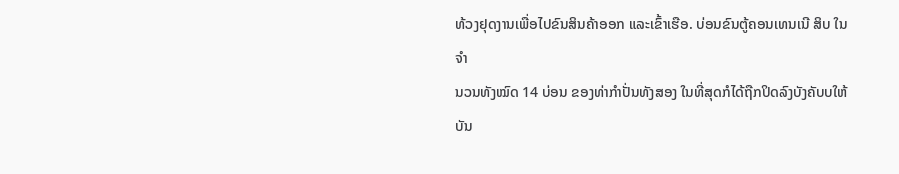ທ້ວງຢຸດງານເພື່ອໄປຂົນສິນຄ້າອອກ ແລະເຂົ້າເຮືອ. ບ່ອນຂົນຕູ້ຄອນເທນເນີ ສິບ ໃນຈຳ
ນວນທັງໝົດ 14 ບ່ອນ ຂອງທ່າກຳປັ່ນທັງສອງ ໃນທີ່ສຸດກໍໄດ້ຖືກປິດລົງບັງຄັບບໃຫ້ບັນ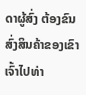ດາຜູ້ສົ່ງ ຕ້ອງຂົນສົ່ງສິນຄ້າຂອງເຂົາເຈົ້າໄປທ່າ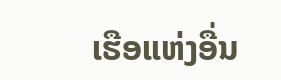ເຮືອແຫ່ງອື່ນ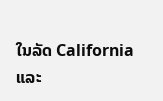ໃນລັດ California ແລະ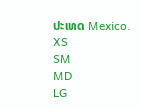ປະເທດ Mexico.
XS
SM
MD
LG